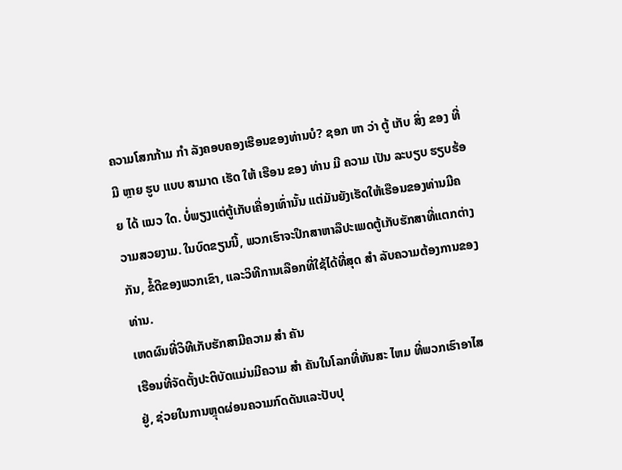ຄວາມໂສກກ້າມ ກໍາ ລັງຄອບຄອງເຮືອນຂອງທ່ານບໍ? ຊອກ ຫາ ວ່າ ຕູ້ ເກັບ ສິ່ງ ຂອງ ທີ່ ມີ ຫຼາຍ ຮູບ ແບບ ສາມາດ ເຮັດ ໃຫ້ ເຮືອນ ຂອງ ທ່ານ ມີ ຄວາມ ເປັນ ລະບຽບ ຮຽບຮ້ອຍ ໄດ້ ແນວ ໃດ. ບໍ່ພຽງແຕ່ຕູ້ເກັບເຄື່ອງເທົ່ານັ້ນ ແຕ່ມັນຍັງເຮັດໃຫ້ເຮືອນຂອງທ່ານມີຄວາມສວຍງາມ. ໃນບົດຂຽນນີ້, ພວກເຮົາຈະປຶກສາຫາລືປະເພດຕູ້ເກັບຮັກສາທີ່ແຕກຕ່າງກັນ, ຂໍ້ດີຂອງພວກເຂົາ, ແລະວິທີການເລືອກທີ່ໃຊ້ໄດ້ທີ່ສຸດ ສໍາ ລັບຄວາມຕ້ອງການຂອງທ່ານ.
ເຫດຜົນທີ່ວິທີເກັບຮັກສາມີຄວາມ ສໍາ ຄັນ
ເຮືອນທີ່ຈັດຕັ້ງປະຕິບັດແມ່ນມີຄວາມ ສໍາ ຄັນໃນໂລກທີ່ທັນສະ ໄຫມ ທີ່ພວກເຮົາອາໄສຢູ່, ຊ່ວຍໃນການຫຼຸດຜ່ອນຄວາມກົດດັນແລະປັບປຸ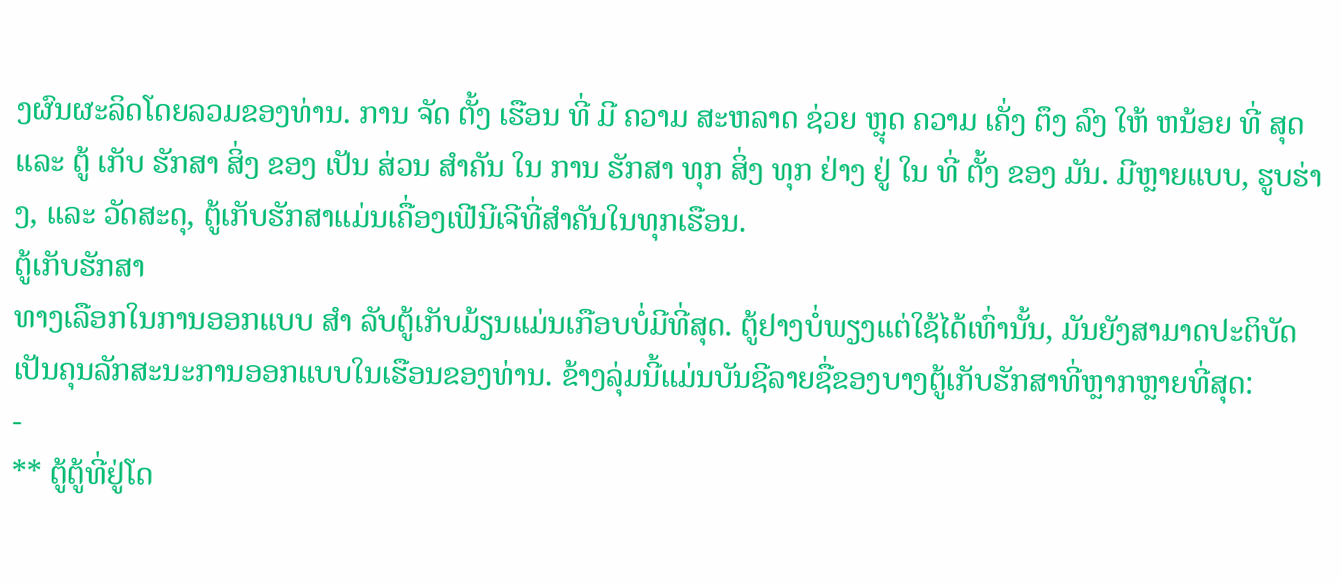ງຜົນຜະລິດໂດຍລວມຂອງທ່ານ. ການ ຈັດ ຕັ້ງ ເຮືອນ ທີ່ ມີ ຄວາມ ສະຫລາດ ຊ່ວຍ ຫຼຸດ ຄວາມ ເຄັ່ງ ຕຶງ ລົງ ໃຫ້ ຫນ້ອຍ ທີ່ ສຸດ ແລະ ຕູ້ ເກັບ ຮັກສາ ສິ່ງ ຂອງ ເປັນ ສ່ວນ ສໍາຄັນ ໃນ ການ ຮັກສາ ທຸກ ສິ່ງ ທຸກ ຢ່າງ ຢູ່ ໃນ ທີ່ ຕັ້ງ ຂອງ ມັນ. ມີຫຼາຍແບບ, ຮູບຮ່າງ, ແລະ ວັດສະດຸ, ຕູ້ເກັບຮັກສາແມ່ນເຄື່ອງເຟີນີເຈີທີ່ສໍາຄັນໃນທຸກເຮືອນ.
ຕູ້ເກັບຮັກສາ
ທາງເລືອກໃນການອອກແບບ ສໍາ ລັບຕູ້ເກັບມ້ຽນແມ່ນເກືອບບໍ່ມີທີ່ສຸດ. ຕູ້ຢາງບໍ່ພຽງແຕ່ໃຊ້ໄດ້ເທົ່ານັ້ນ, ມັນຍັງສາມາດປະຕິບັດເປັນຄຸນລັກສະນະການອອກແບບໃນເຮືອນຂອງທ່ານ. ຂ້າງລຸ່ມນີ້ແມ່ນບັນຊີລາຍຊື່ຂອງບາງຕູ້ເກັບຮັກສາທີ່ຫຼາກຫຼາຍທີ່ສຸດ:
-
** ຕູ້ຕູ້ທີ່ຢູ່ໂດ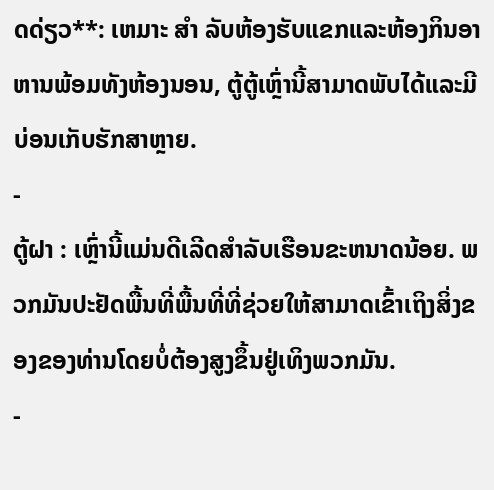ດດ່ຽວ**: ເຫມາະ ສໍາ ລັບຫ້ອງຮັບແຂກແລະຫ້ອງກິນອາຫານພ້ອມທັງຫ້ອງນອນ, ຕູ້ຕູ້ເຫຼົ່ານີ້ສາມາດພັບໄດ້ແລະມີບ່ອນເກັບຮັກສາຫຼາຍ.
-
ຕູ້ຝາ : ເຫຼົ່ານີ້ແມ່ນດີເລີດສໍາລັບເຮືອນຂະຫນາດນ້ອຍ. ພວກມັນປະຢັດພື້ນທີ່ພື້ນທີ່ທີ່ຊ່ວຍໃຫ້ສາມາດເຂົ້າເຖິງສິ່ງຂອງຂອງທ່ານໂດຍບໍ່ຕ້ອງສູງຂຶ້ນຢູ່ເທິງພວກມັນ.
-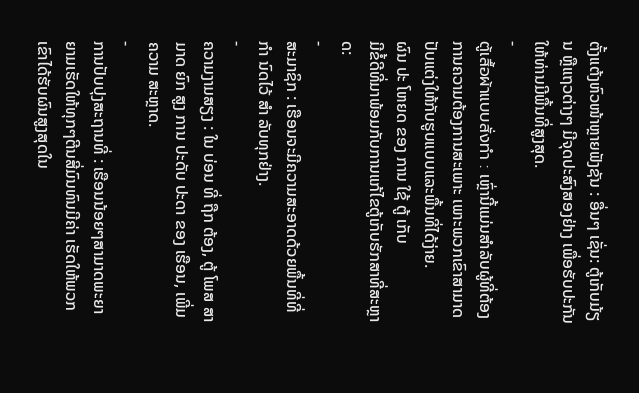ຕັ້ງແຕ້ງຫົວໜ້າຫຼາຍຟັງຊັນ : ອື່ນໆ ເຊັ່ນ: ຕູ້ເກັບມ້ຽນ ຫຼືແຖວຕ່າງໆ ມີຈຸດປະສົງສອງຢ່າງ ເພື່ອຮັບປະກັນໃຫ້ທ່ານມີພື້ນທີ່ສູງສຸດ.
-
ตู้เสื้อผ้าแบบสั่งทำ : ເຫຼົ່ານີ້ແມ່ນສໍາລັບຜູ້ທີ່ຕ້ອງການຄວາມຕ້ອງການສະເພາະ ເພາະພວກເຂົາສາມາດປັບແຕ່ງໃຫ້ກັບຮູບແບບແລະພື້ນທີ່ໄດ້ງ່າຍ.
ຜົນ ປະ ໂຫຍດ ຂອງ ການ ໃຊ້ ຕູ້ ເກັບ
ມີຂໍ້ດີທີ່ມາພ້ອມກັບການແກ້ໄຂຕູ້ເກັບຮັກສາທີ່ສະຫຼາດ:
-
ສະມາຊິກ : ເຮືອນຈະມີຄວາມສະອາດດ້ວຍພື້ນທີ່ທີ່ ກໍາ ນົດໄວ້ ສໍາ ລັບທຸກຢ່າງ.
-
ຄວາມງາມສຽງ : ໃນ ບ່ອນ ທີ່ ຖືກ ຕ້ອງ, ຕູ້ ໂພສ ສາມາດ ຍົກ ສູງ ການ ປະດັບ ປະດາ ຂອງ ເຮືອນ, ເພີ່ມ ຄວາມ ສະຫຼາດ.
-
ການປັບປຸງສະຖານທີ່ : ເຮືອນນ້ອຍໆສາມາດພະຍາຍາມເຮັດໃຫ້ທຸກໆຕີນສີ່ມົນທົນມີຄ່າ ເຮັດໃຫ້ພວກເຂົາໄດ້ຮັບຜົນສູງສຸດໃນ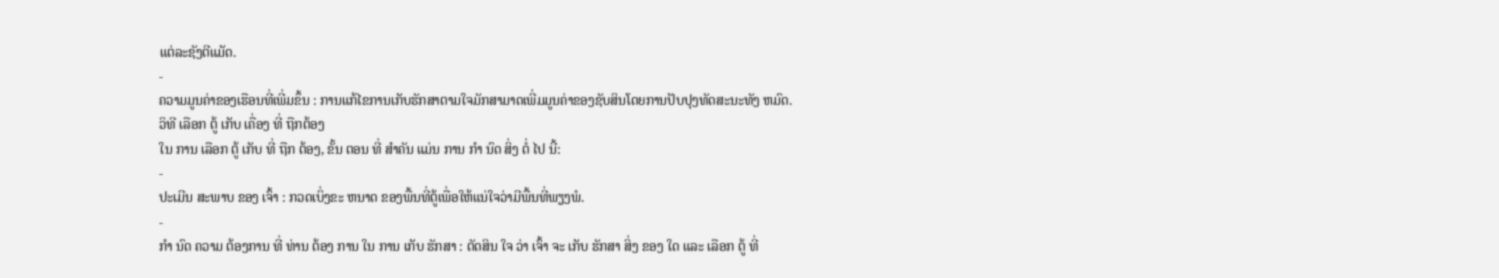ແຕ່ລະຊັງຕີແມັດ.
-
ຄວາມມູນຄ່າຂອງເຮືອນທີ່ເພີ່ມຂຶ້ນ : ການແກ້ໄຂການເກັບຮັກສາຕາມໃຈມັກສາມາດເພີ່ມມູນຄ່າຂອງຊັບສິນໂດຍການປັບປຸງທັດສະນະທັງ ຫມົດ.
ວິທີ ເລືອກ ຕູ້ ເກັບ ເຄື່ອງ ທີ່ ຖືກຕ້ອງ
ໃນ ການ ເລືອກ ຕູ້ ເກັບ ທີ່ ຖືກ ຕ້ອງ, ຂັ້ນ ຕອນ ທີ່ ສໍາຄັນ ແມ່ນ ການ ກໍາ ນົດ ສິ່ງ ຕໍ່ ໄປ ນີ້:
-
ປະເມີນ ສະພາບ ຂອງ ເຈົ້າ : ກວດເບິ່ງຂະ ຫນາດ ຂອງພື້ນທີ່ຕູ້ເພື່ອໃຫ້ແນ່ໃຈວ່າມີພື້ນທີ່ພຽງພໍ.
-
ກໍາ ນົດ ຄວາມ ຕ້ອງການ ທີ່ ທ່ານ ຕ້ອງ ການ ໃນ ການ ເກັບ ຮັກສາ : ຕັດສິນ ໃຈ ວ່າ ເຈົ້າ ຈະ ເກັບ ຮັກສາ ສິ່ງ ຂອງ ໃດ ແລະ ເລືອກ ຕູ້ ທີ່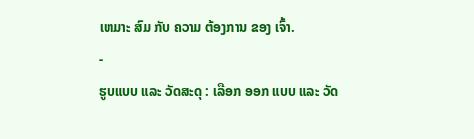ເຫມາະ ສົມ ກັບ ຄວາມ ຕ້ອງການ ຂອງ ເຈົ້າ.
-
ຮູບແບບ ແລະ ວັດສະດຸ : ເລືອກ ອອກ ແບບ ແລະ ວັດ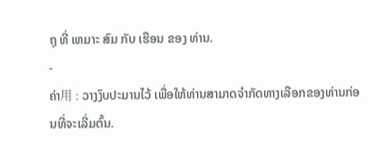ຖຸ ທີ່ ເຫມາະ ສົມ ກັບ ເຮືອນ ຂອງ ທ່ານ.
-
ຄ່າ用 : ວາງງົບປະມານໄວ້ ເພື່ອໃຫ້ທ່ານສາມາດຈໍາກັດທາງເລືອກຂອງທ່ານກ່ອນທີ່ຈະເລີ່ມຕົ້ນ.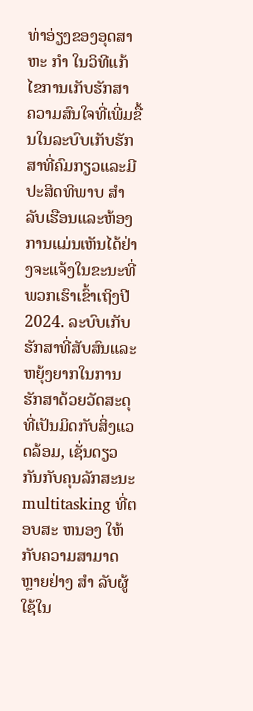ທ່າອ່ຽງຂອງອຸດສາຫະ ກໍາ ໃນວິທີແກ້ໄຂການເກັບຮັກສາ
ຄວາມສົນໃຈທີ່ເພີ່ມຂື້ນໃນລະບົບເກັບຮັກສາທີ່ຄົມກຽວແລະມີປະສິດທິພາບ ສໍາ ລັບເຮືອນແລະຫ້ອງການແມ່ນເຫັນໄດ້ຢ່າງຈະແຈ້ງໃນຂະນະທີ່ພວກເຮົາເຂົ້າເຖິງປີ 2024. ລະບົບເກັບຮັກສາທີ່ສັບສົນແລະຫຍຸ້ງຍາກໃນການຮັກສາດ້ວຍວັດສະດຸທີ່ເປັນມິດກັບສິ່ງແວດລ້ອມ, ເຊັ່ນດຽວກັນກັບຄຸນລັກສະນະ multitasking ທີ່ຕອບສະ ຫນອງ ໃຫ້ກັບຄວາມສາມາດຫຼາຍຢ່າງ ສໍາ ລັບຜູ້ໃຊ້ໃນ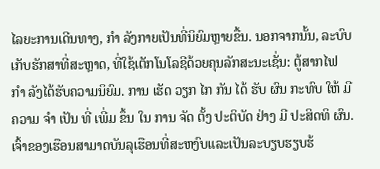ໄລຍະການເດີນທາງ, ກໍາ ລັງກາຍເປັນທີ່ນິຍົມຫຼາຍຂື້ນ. ນອກຈາກນັ້ນ, ລະບົບເກັບຮັກສາທີ່ສະຫຼາດ, ທີ່ໃຊ້ເຕັກໂນໂລຊີດ້ວຍຄຸນລັກສະນະເຊັ່ນ: ຕູ້ສາກໄຟ ກໍາ ລັງໄດ້ຮັບຄວາມນິຍົມ. ການ ເຮັດ ວຽກ ໄກ ກັນ ໄດ້ ຮັບ ຜົນ ກະທົບ ໃຫ້ ມີ ຄວາມ ຈໍາ ເປັນ ທີ່ ເພີ່ມ ຂຶ້ນ ໃນ ການ ຈັດ ຕັ້ງ ປະຕິບັດ ຢ່າງ ມີ ປະສິດທິ ຜົນ. ເຈົ້າຂອງເຮືອນສາມາດບັນລຸເຮືອນທີ່ສະຫງົບແລະເປັນລະບຽບຮຽບຮ້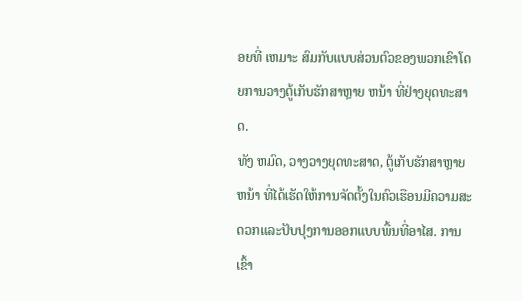ອຍທີ່ ເຫມາະ ສົມກັບແບບສ່ວນຕົວຂອງພວກເຂົາໂດຍການວາງຕູ້ເກັບຮັກສາຫຼາຍ ຫນ້າ ທີ່ຢ່າງຍຸດທະສາດ.
ທັງ ຫມົດ, ວາງວາງຍຸດທະສາດ, ຕູ້ເກັບຮັກສາຫຼາຍ ຫນ້າ ທີ່ໄດ້ເຮັດໃຫ້ການຈັດຕັ້ງໃນຄົວເຮືອນມີຄວາມສະດວກແລະປັບປຸງການອອກແບບພື້ນທີ່ອາໄສ. ການເຂົ້າ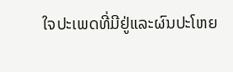ໃຈປະເພດທີ່ມີຢູ່ແລະຜົນປະໂຫຍ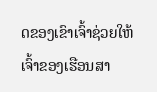ດຂອງເຂົາເຈົ້າຊ່ວຍໃຫ້ເຈົ້າຂອງເຮືອນສາ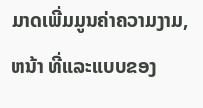ມາດເພີ່ມມູນຄ່າຄວາມງາມ, ຫນ້າ ທີ່ແລະແບບຂອງ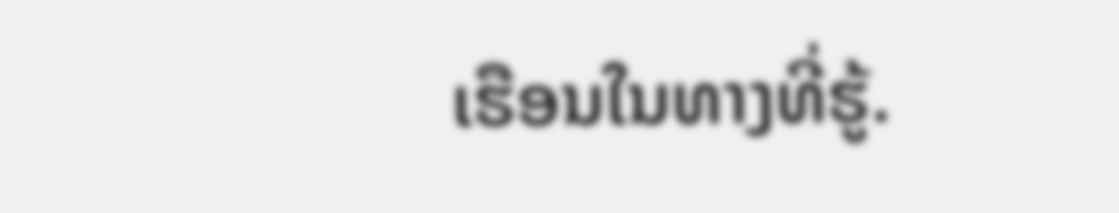ເຮືອນໃນທາງທີ່ຮູ້.